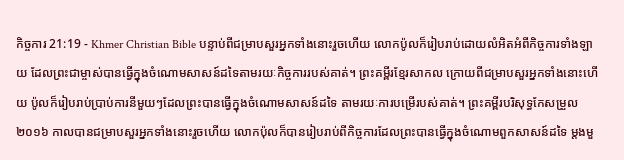កិច្ចការ 21:19 - Khmer Christian Bible បន្ទាប់ពីជម្រាបសួរអ្នកទាំងនោះរួចហើយ លោកប៉ូលក៏រៀបរាប់ដោយលំអិតអំពីកិច្ចការទាំងឡាយ ដែលព្រះជាម្ចាស់បានធ្វើក្នុងចំណោមសាសន៍ដទៃតាមរយៈកិច្ចការរបស់គាត់។ ព្រះគម្ពីរខ្មែរសាកល ក្រោយពីជម្រាបសួរអ្នកទាំងនោះហើយ ប៉ូលក៏រៀបរាប់ប្រាប់ការនីមួយៗដែលព្រះបានធ្វើក្នុងចំណោមសាសន៍ដទៃ តាមរយៈការបម្រើរបស់គាត់។ ព្រះគម្ពីរបរិសុទ្ធកែសម្រួល ២០១៦ កាលបានជម្រាបសួរអ្នកទាំងនោះរួចហើយ លោកប៉ុលក៏បានរៀបរាប់ពីកិច្ចការដែលព្រះបានធ្វើក្នុងចំណោមពួកសាសន៍ដទៃ ម្ដងមួ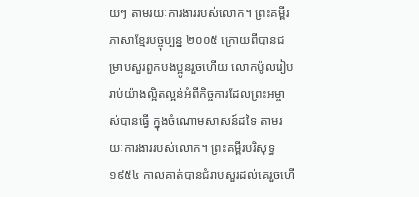យៗ តាមរយៈការងាររបស់លោក។ ព្រះគម្ពីរភាសាខ្មែរបច្ចុប្បន្ន ២០០៥ ក្រោយពីបានជម្រាបសួរពួកបងប្អូនរួចហើយ លោកប៉ូលរៀបរាប់យ៉ាងល្អិតល្អន់អំពីកិច្ចការដែលព្រះអម្ចាស់បានធ្វើ ក្នុងចំណោមសាសន៍ដទៃ តាមរយៈការងាររបស់លោក។ ព្រះគម្ពីរបរិសុទ្ធ ១៩៥៤ កាលគាត់បានជំរាបសួរដល់គេរួចហើ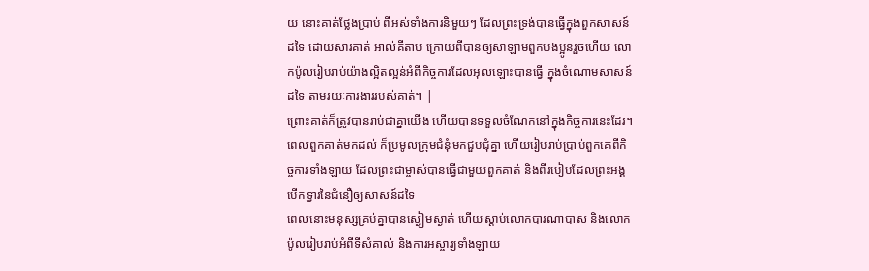យ នោះគាត់ថ្លែងប្រាប់ ពីអស់ទាំងការនិមួយៗ ដែលព្រះទ្រង់បានធ្វើក្នុងពួកសាសន៍ដទៃ ដោយសារគាត់ អាល់គីតាប ក្រោយពីបានឲ្យសាឡាមពួកបងប្អូនរួចហើយ លោកប៉ូលរៀបរាប់យ៉ាងល្អិតល្អន់អំពីកិច្ចការដែលអុលឡោះបានធ្វើ ក្នុងចំណោមសាសន៍ដទៃ តាមរយៈការងាររបស់គាត់។ |
ព្រោះគាត់ក៏ត្រូវបានរាប់ជាគ្នាយើង ហើយបានទទួលចំណែកនៅក្នុងកិច្ចការនេះដែរ។
ពេលពួកគាត់មកដល់ ក៏ប្រមូលក្រុមជំនុំមកជួបជុំគ្នា ហើយរៀបរាប់ប្រាប់ពួកគេពីកិច្ចការទាំងឡាយ ដែលព្រះជាម្ចាស់បានធ្វើជាមួយពួកគាត់ និងពីរបៀបដែលព្រះអង្គបើកទ្វារនៃជំនឿឲ្យសាសន៍ដទៃ
ពេលនោះមនុស្សគ្រប់គ្នាបានស្ងៀមស្ងាត់ ហើយស្ដាប់លោកបារណាបាស និងលោកប៉ូលរៀបរាប់អំពីទីសំគាល់ និងការអស្ចារ្យទាំងឡាយ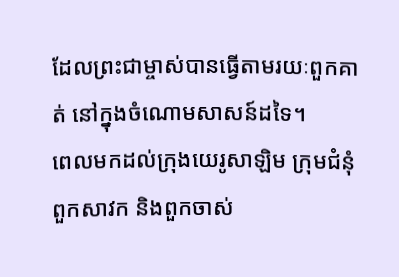ដែលព្រះជាម្ចាស់បានធ្វើតាមរយៈពួកគាត់ នៅក្នុងចំណោមសាសន៍ដទៃ។
ពេលមកដល់ក្រុងយេរូសាឡិម ក្រុមជំនុំ ពួកសាវក និងពួកចាស់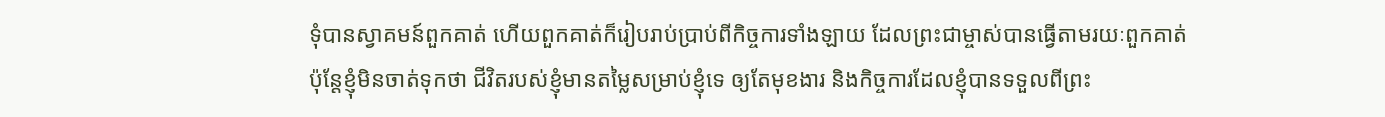ទុំបានស្វាគមន៍ពួកគាត់ ហើយពួកគាត់ក៏រៀបរាប់ប្រាប់ពីកិច្ចការទាំងឡាយ ដែលព្រះជាម្ចាស់បានធ្វើតាមរយៈពួកគាត់
ប៉ុន្ដែខ្ញុំមិនចាត់ទុកថា ជីវិតរបស់ខ្ញុំមានតម្លៃសម្រាប់ខ្ញុំទេ ឲ្យតែមុខងារ និងកិច្ចការដែលខ្ញុំបានទទួលពីព្រះ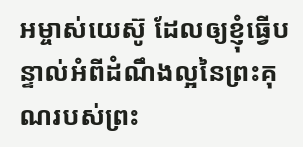អម្ចាស់យេស៊ូ ដែលឲ្យខ្ញុំធ្វើបន្ទាល់អំពីដំណឹងល្អនៃព្រះគុណរបស់ព្រះ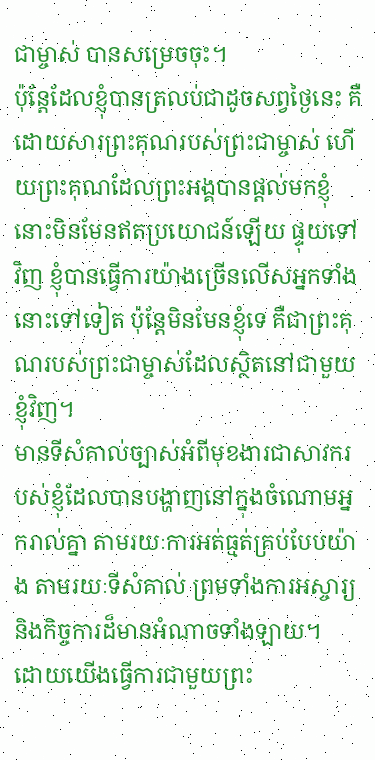ជាម្ចាស់ បានសម្រេចចុះ។
ប៉ុន្ដែដែលខ្ញុំបានត្រលប់ជាដូចសព្វថ្ងៃនេះ គឺដោយសារព្រះគុណរបស់ព្រះជាម្ចាស់ ហើយព្រះគុណដែលព្រះអង្គបានផ្ដល់មកខ្ញុំ នោះមិនមែនឥតប្រយោជន៍ឡើយ ផ្ទុយទៅវិញ ខ្ញុំបានធ្វើការយ៉ាងច្រើនលើសអ្នកទាំងនោះទៅទៀត ប៉ុន្ដែមិនមែនខ្ញុំទេ គឺជាព្រះគុណរបស់ព្រះជាម្ចាស់ដែលស្ថិតនៅជាមួយខ្ញុំវិញ។
មានទីសំគាល់ច្បាស់អំពីមុខងារជាសាវករបស់ខ្ញុំដែលបានបង្ហាញនៅក្នុងចំណោមអ្នករាល់គ្នា តាមរយៈការអត់ធ្មត់គ្រប់បែបយ៉ាង តាមរយៈទីសំគាល់ ព្រមទាំងការអស្ចារ្យ និងកិច្ចការដ៏មានអំណាចទាំងឡាយ។
ដោយយើងធ្វើការជាមួយព្រះ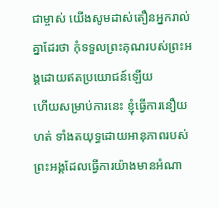ជាម្ចាស់ យើងសូមដាស់តឿនអ្នករាល់គ្នាដែរថា កុំទទួលព្រះគុណរបស់ព្រះអង្គដោយឥតប្រយោជន៍ឡើយ
ហើយសម្រាប់ការនេះ ខ្ញុំធ្វើការនឿយហត់ ទាំងតយុទ្ធដោយអានុភាពរបស់ព្រះអង្គដែលធ្វើការយ៉ាងមានអំណា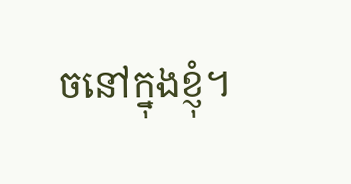ចនៅក្នុងខ្ញុំ។